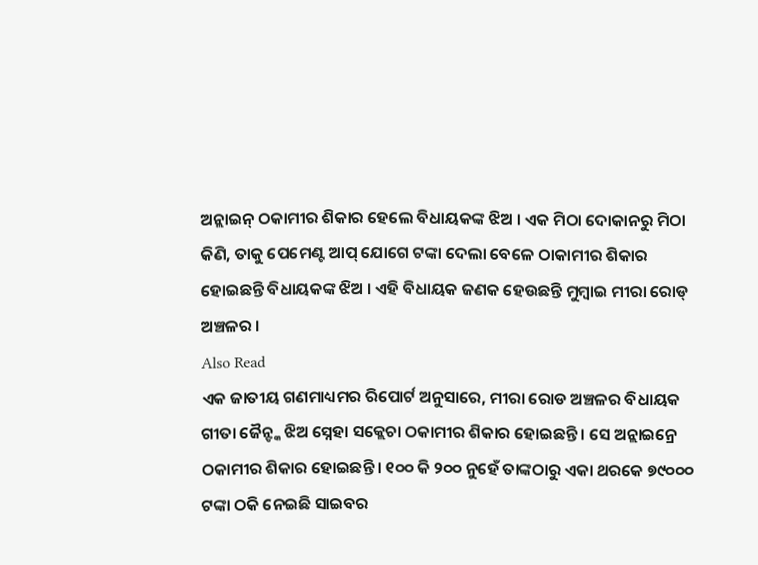ଅନ୍ଲାଇନ୍ ଠକାମୀର ଶିକାର ହେଲେ ବିଧାୟକଙ୍କ ଝିଅ । ଏକ ମିଠା ଦୋକାନରୁ ମିଠା କିଣି, ତାକୁ ପେମେଣ୍ଟ ଆପ୍ ଯୋଗେ ଟଙ୍କା ଦେଲା ବେଳେ ଠାକାମୀର ଶିକାର ହୋଇଛନ୍ତି ବିଧାୟକଙ୍କ ଝିଅ । ଏହି ବିଧାୟକ ଜଣକ ହେଉଛନ୍ତି ମୁମ୍ବାଇ ମୀରା ରୋଡ୍ ଅଞ୍ଚଳର ।
Also Read
ଏକ ଜାତୀୟ ଗଣମାଧ୍ୟମର ରିପୋର୍ଟ ଅନୁସାରେ, ମୀରା ରୋଡ ଅଞ୍ଚଳର ବିଧାୟକ ଗୀତା ଜୈନ୍ଙ୍କ ଝିଅ ସ୍ନେହା ସକ୍ଲେଚା ଠକାମୀର ଶିକାର ହୋଇଛନ୍ତି । ସେ ଅନ୍ଲାଇନ୍ରେ ଠକାମୀର ଶିକାର ହୋଇଛନ୍ତି । ୧୦୦ କି ୨୦୦ ନୁହେଁ ତାଙ୍କଠାରୁ ଏକା ଥରକେ ୭୯୦୦୦ ଟଙ୍କା ଠକି ନେଇଛି ସାଇବର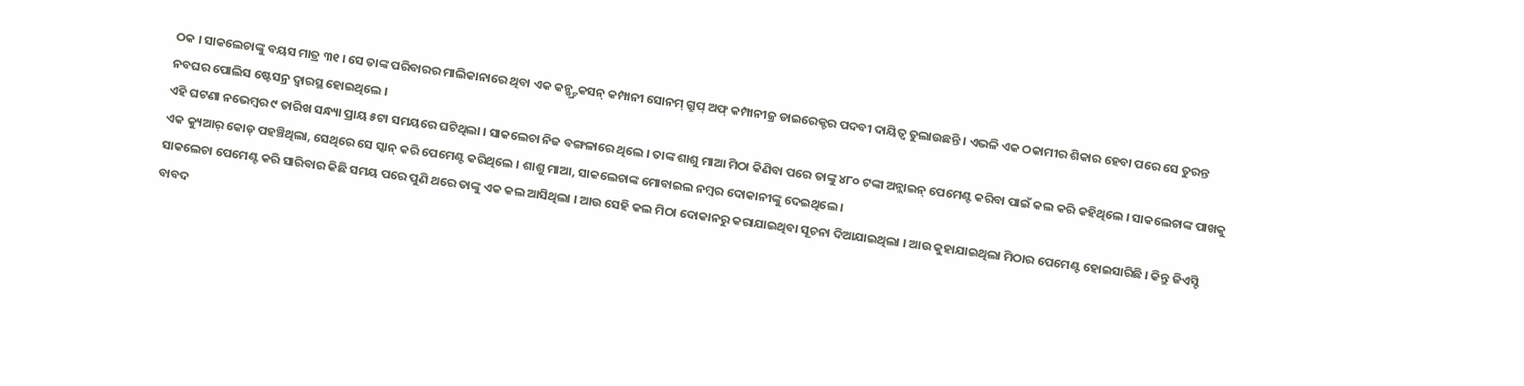ଠକ । ସାକଲେଚାଙ୍କୁ ବୟସ ମାତ୍ର ୩୧ । ସେ ତାଙ୍କ ପରିବାରର ମାଲିକାନାରେ ଥିବା ଏକ କନ୍ଷ୍ଟ୍ରକସନ୍ କମ୍ପାନୀ ସୋନମ୍ ଗ୍ରୁପ୍ ଅଫ୍ କମ୍ପାନୀଜ୍ର ଡାଇରେକ୍ଟର ପଦବୀ ଦାୟିତ୍ୱ ତୁଲାଉଛନ୍ତି । ଏଭଳି ଏକ ଠକାମୀର ଶିକାର ହେବା ପରେ ସେ ତୁରନ୍ତ ନବଘର ପୋଲିସ ଷ୍ଟେସନ୍ର ଦ୍ୱାରସ୍ଥ ହୋଇଥିଲେ ।
ଏହି ଘଟଣା ନଭେମ୍ବର ୯ ତାରିଖ ସନ୍ଧ୍ୟା ପ୍ରାୟ ୫ଟା ସମୟରେ ଘଟିଥିଲା । ସାକଲେଚା ନିଜ ବଙ୍ଗଳାରେ ଥିଲେ । ତାଙ୍କ ଶାଶୁ ମାଆ ମିଠା କିଣିବା ପରେ ତାଙ୍କୁ ୪୮୦ ଟଙ୍କା ଅନ୍ଲାଇନ୍ ପେମେଣ୍ଟ କରିବା ପାଇଁ କଲ କରି କହିଥିଲେ । ସାକଲେଚାଙ୍କ ପାଖକୁ ଏକ କ୍ୟୁଆର୍ କୋଡ୍ ପହଞ୍ଚିଥିଲା, ସେଥିରେ ସେ ସ୍କାନ୍ କରି ପେମେଣ୍ଟ କରିଥିଲେ । ଶାଶୁ ମାଆ, ସାକଲେଚାଙ୍କ ମୋବାଇଲ ନମ୍ବର ଦୋକାନୀଙ୍କୁ ଦେଇଥିଲେ ।
ସାକଲେଚା ପେମେଣ୍ଟ କରି ସାରିବାର କିଛି ସମୟ ପରେ ପୁଣି ଥରେ ତାଙ୍କୁ ଏକ କଲ ଆସିଥିଲା । ଆଉ ସେହି କଲ ମିଠା ଦୋକାନରୁ କରାଯାଇଥିବା ସୂଚନା ଦିଆଯାଇଥିଲା । ଆଉ କୁହାଯାଇଥିଲା ମିଠାର ପେମେଣ୍ଟ ହୋଇସାରିଛି । କିନ୍ତୁ ଜିଏସ୍ଟି ବାବଦ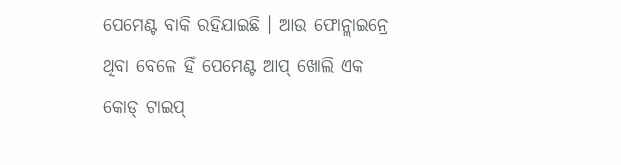ପେମେଣ୍ଟ ବାକି ରହିଯାଇଛି । ଆଉ ଫୋନ୍ଲାଇନ୍ରେ ଥିବା ବେଳେ ହିଁ ପେମେଣ୍ଟ ଆପ୍ ଖୋଲି ଏକ କୋଡ୍ ଟାଇପ୍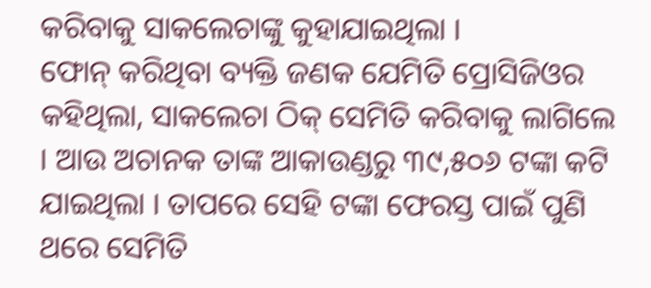କରିବାକୁ ସାକଲେଚାଙ୍କୁ କୁହାଯାଇଥିଲା ।
ଫୋନ୍ କରିଥିବା ବ୍ୟକ୍ତି ଜଣକ ଯେମିତି ପ୍ରୋସିଜିଓର କହିଥିଲା, ସାକଲେଚା ଠିକ୍ ସେମିତି କରିବାକୁ ଲାଗିଲେ । ଆଉ ଅଚାନକ ତାଙ୍କ ଆକାଉଣ୍ଡରୁ ୩୯,୫୦୬ ଟଙ୍କା କଟି ଯାଇଥିଲା । ତାପରେ ସେହି ଟଙ୍କା ଫେରସ୍ତ ପାଇଁ ପୁଣି ଥରେ ସେମିତି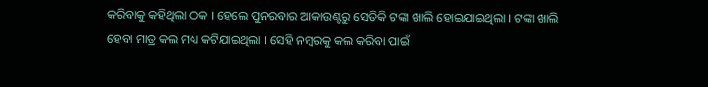କରିବାକୁ କହିଥିଲା ଠକ । ହେଲେ ପୁନରବାର ଆକାଉଣ୍ଟରୁ ସେତିକି ଟଙ୍କା ଖାଲି ହୋଇଯାଇଥିଲା । ଟଙ୍କା ଖାଲି ହେବା ମାତ୍ର କଲ ମଧ୍ୟ କଟିଯାଇଥିଲା । ସେହି ନମ୍ବରକୁ କଲ କରିବା ପାଇଁ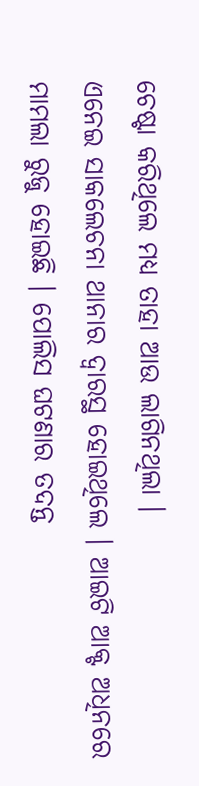ଚେଷ୍ଟା କରିଥିଲେ ମଧ୍ୟ ତାହା ଆଉ ଲାଗିନଥିଲା ।
ଏନେଇ ସାକଲେଚନା ଥାନାର ଦ୍ୱାରସ୍ଥ ହୋଇଥିଲେ । ଆଇଟି ଆକ୍ଟ ଅଧିନରେ ମାମଲା ରୁଜୁ ହୋଇଛି । ପୋଲିସ ଘଟଣାର ତଦନ୍ତ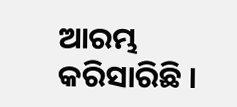ଆରମ୍ଭ କରିସାରିଛି ।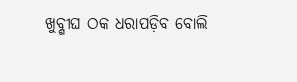ଖୁବ୍ଶୀଘ ଠକ ଧରାପଡ଼ିବ ବୋଲି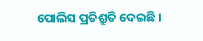ପୋଲିସ ପ୍ରତିଶ୍ରୁତି ଦେଇଛି ।